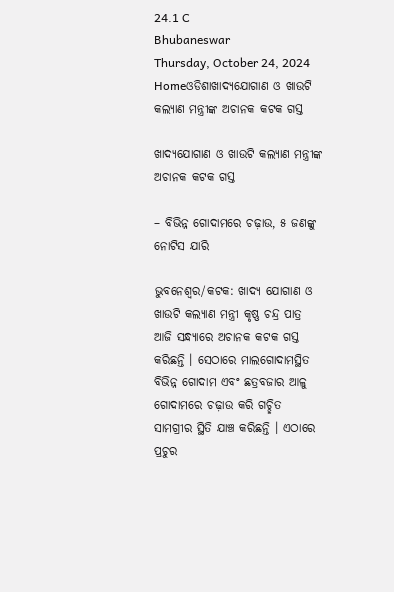24.1 C
Bhubaneswar
Thursday, October 24, 2024
Homeଓଡିଶାଖାଦ୍ୟଯୋଗାଣ ଓ ଖାଉଟି କଲ୍ୟାଣ ମନ୍ତ୍ରୀଙ୍କ ଅଚାନକ କଟକ ଗସ୍ତ

ଖାଦ୍ୟଯୋଗାଣ ଓ ଖାଉଟି କଲ୍ୟାଣ ମନ୍ତ୍ରୀଙ୍କ ଅଚାନକ କଟକ ଗସ୍ତ

– ବିଭିନ୍ନ ଗୋଦାମରେ ଚଢ଼ାଉ, ୫ ଜଣଙ୍କୁ ନୋଟିସ ଯାରି

ଭୁବନେଶ୍ୱର/କଟକ: ଖାଦ୍ୟ ଯୋଗାଣ ଓ ଖାଉଟି କଲ୍ୟାଣ ମନ୍ତ୍ରୀ କୃଷ୍ଣ ଚନ୍ଦ୍ର ପାତ୍ର ଆଜି ସନ୍ଧ୍ୟାରେ ଅଚାନକ କଟକ ଗସ୍ତ କରିଛନ୍ତି । ସେଠାରେ ମାଲଗୋଦାମସ୍ଥିତ ବିଭିନ୍ନ ଗୋଦାମ ଏବଂ ଛତ୍ରବଜାର ଆଳୁ ଗୋଦାମରେ ଚଢ଼ାଉ କରି ଗଚ୍ଛିତ ସାମଗ୍ରୀର ସ୍ଥିତି ଯାଞ୍ଚ କରିଛନ୍ତି । ଏଠାରେ ପ୍ରଚୁର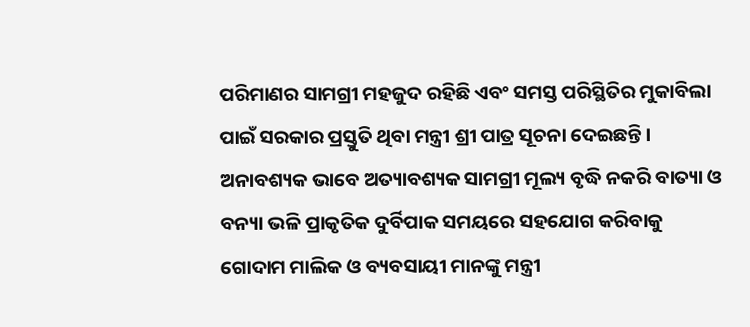ପରିମାଣର ସାମଗ୍ରୀ ମହଜୁଦ ରହିଛି ଏବଂ ସମସ୍ତ ପରିସ୍ଥିତିର ମୁକାବିଲା ପାଇଁ ସରକାର ପ୍ରସ୍ତୁତି ଥିବା ମନ୍ତ୍ରୀ ଶ୍ରୀ ପାତ୍ର ସୂଚନା ଦେଇଛନ୍ତି । ଅନାବଶ୍ୟକ ଭାବେ ଅତ୍ୟାବଶ୍ୟକ ସାମଗ୍ରୀ ମୂଲ୍ୟ ବୃଦ୍ଧି ନକରି ବାତ୍ୟା ଓ ବନ୍ୟା ଭଳି ପ୍ରାକୃତିକ ଦୁର୍ବିପାକ ସମୟରେ ସହଯୋଗ କରିବାକୁ ଗୋଦାମ ମାଲିକ ଓ ବ୍ୟବସାୟୀ ମାନଙ୍କୁ ମନ୍ତ୍ରୀ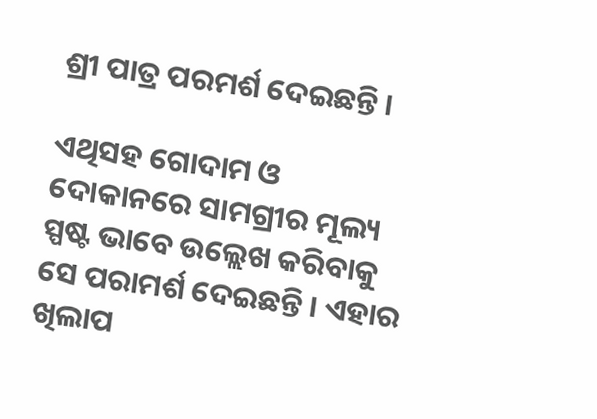ଶ୍ରୀ ପାତ୍ର ପରମର୍ଶ ଦେଇଛନ୍ତି ।

ଏଥିସହ ଗୋଦାମ ଓ ଦୋକାନରେ ସାମଗ୍ରୀର ମୂଲ୍ୟ ସ୍ପଷ୍ଟ ଭାବେ ଉଲ୍ଲେଖ କରିବାକୁ ସେ ପରାମର୍ଶ ଦେଇଛନ୍ତି । ଏହାର ଖିଲାପ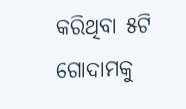କରିଥିବା ୫ଟି ଗୋଦାମକୁ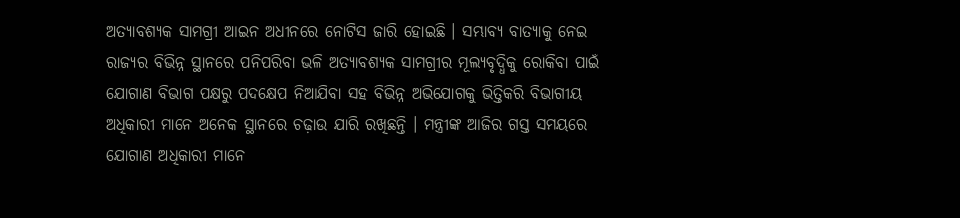ଅତ୍ୟାବଶ୍ୟକ ସାମଗ୍ରୀ ଆଇନ ଅଧୀନରେ ନୋଟିସ ଜାରି ହୋଇଛି । ସମ୍ଭାବ୍ୟ ବାତ୍ୟାକୁ ନେଇ ରାଜ୍ୟର ବିଭିନ୍ନ ସ୍ଥାନରେ ପନିପରିବା ଭଳି ଅତ୍ୟାବଶ୍ୟକ ସାମଗ୍ରୀର ମୂଲ୍ୟବୃଦ୍ଧିକୁ ରୋକିବା ପାଇଁ ଯୋଗାଣ ବିଭାଗ ପକ୍ଷରୁ ପଦକ୍ଷେପ ନିଆଯିବା ସହ ବିଭିନ୍ନ ଅଭିଯୋଗକୁ ଭିତ୍ତିକରି ବିଭାଗୀୟ ଅଧିକାରୀ ମାନେ ଅନେକ ସ୍ଥାନରେ ଚଢ଼ାଉ ଯାରି ରଖିଛନ୍ତି । ମନ୍ତ୍ରୀଙ୍କ ଆଜିର ଗସ୍ତ ସମୟରେ ଯୋଗାଣ ଅଧିକାରୀ ମାନେ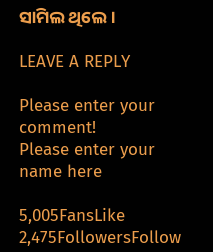ସାମିଲ ଥିଲେ ।

LEAVE A REPLY

Please enter your comment!
Please enter your name here

5,005FansLike
2,475FollowersFollow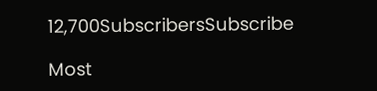12,700SubscribersSubscribe

Most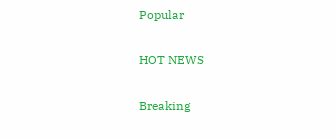Popular

HOT NEWS

Breaking